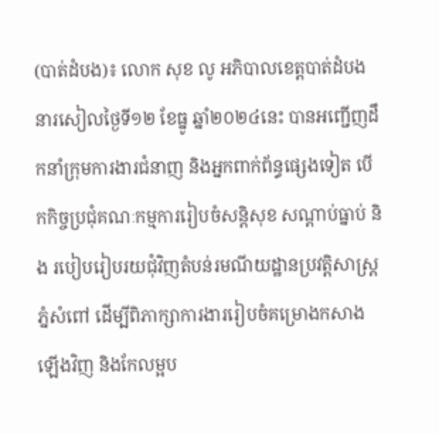(បាត់ដំបង)៖ លោក សុខ លូ អភិបាលខេត្តបាត់ដំបង នារសៀលថ្ងៃទី១២ ខែធ្នូ ឆ្នាំ២០២៤នេះ បានអញ្ជើញដឹកនាំក្រុមការងារជំនាញ និងអ្នកពាក់ព័ន្ធផ្សេងទៀត បើកកិច្ចប្រជុំគណៈកម្មការរៀបចំសន្តិសុខ សណ្តាប់ធ្នាប់ និង របៀបរៀបរយជុំវិញតំបន់រមណីយដ្ឋានប្រវត្តិសាស្ត្រ ភ្នំសំពៅ ដើម្បីពិភាក្សាការងាររៀបចំគម្រោងកសាងឡើងវិញ និងកែលម្អប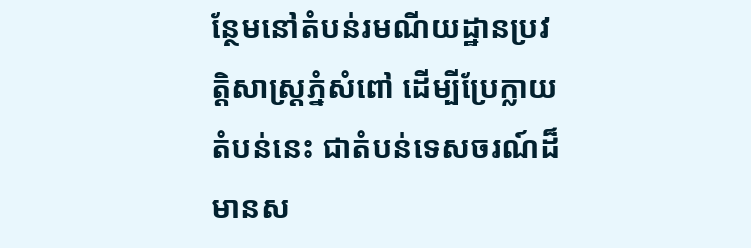ន្ថែមនៅតំបន់រមណីយដ្ឋានប្រវត្តិសាស្រ្តភ្នំសំពៅ ដើម្បីប្រែក្លាយតំបន់នេះ ជាតំបន់ទេសចរណ៍ដ៏មានស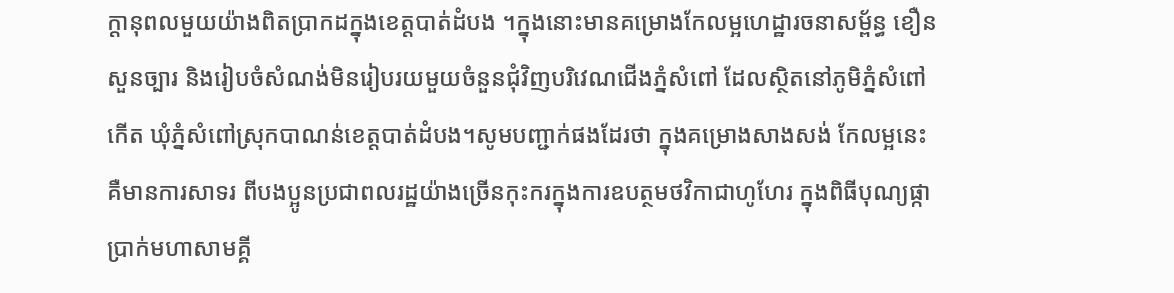ក្តានុពលមួយយ៉ាងពិតប្រាកដក្នុងខេត្តបាត់ដំបង ។ក្នុងនោះមានគម្រោងកែលម្អហេដ្ឋារចនាសម្ព័ន្ធ ខឿនសួនច្បារ និងរៀបចំសំណង់មិនរៀបរយមួយចំនួនជុំវិញបរិវេណជើងភ្នំសំពៅ ដែលស្ថិតនៅភូមិភ្នំសំពៅកើត ឃុំភ្នំសំពៅស្រុកបាណន់ខេត្តបាត់ដំបង។សូមបញ្ជាក់ផងដែរថា ក្នុងគម្រោងសាងសង់ កែលម្អនេះគឺមានការសាទរ ពីបងប្អូនប្រជាពលរដ្ឋយ៉ាងច្រើនកុះករក្នុងការឧបត្ថមថវិកាជាហូហែរ ក្នុងពិធីបុណ្យផ្កាប្រាក់មហាសាមគ្គី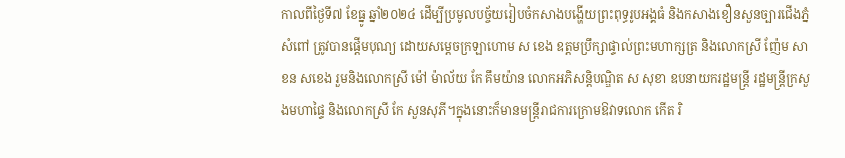កាលពីថ្ងៃទី៧ ខែធ្នូ ឆ្នាំ២០២៤ ដើម្បីប្រមូលបច្ច័យរៀបចំកសាងបង្ហើយព្រះពុទ្ធរូបអង្គធំ និងកសាងខឿនសួនច្បារជើងភ្នំសំពៅ ត្រូវបានផ្តើមបុណ្យ ដោយសម្តេចក្រឡាហោម ស ខេង ឧត្តមប្រឹក្សាផ្ទាល់ព្រះមហាក្សត្រ និងលោកស្រី ញ៉ែម សាខន សខេង រួមនិងលោកស្រី ម៉ៅ ម៉ាល័យ កែ គឹមយ៉ាន លោកអភិសន្តិបណ្ឌិត ស សុខា ឧបនាយករដ្ឋមន្ត្រី រដ្ឋមន្ត្រីក្រសួងមហាផ្ទៃ និងលោកស្រី កែ សួនសុភី។ក្នុងនោះក៏មានមន្ត្រីរាជការក្រោមឱវាទលោក កើត រិ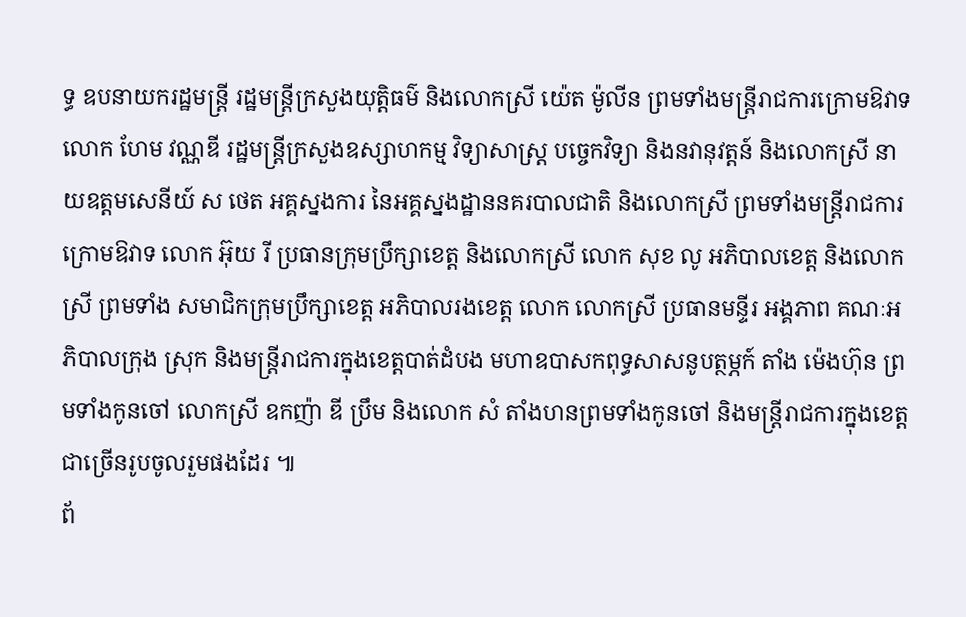ទ្ធ ឧបនាយករដ្ឋមន្ត្រី រដ្ឋមន្ត្រីក្រសួងយុត្តិធម៌ និងលោកស្រី យ៉េត ម៉ូលីន ព្រមទាំងមន្ត្រីរាជការក្រោមឱវាទលោក ហែម វណ្ណឌី រដ្ឋមន្ត្រីក្រសួងឧស្សាហកម្ម វិទ្យាសាស្ត្រ បច្ចេកវិទ្យា និងនវានុវត្តន៍ និងលោកស្រី នាយឧត្តមសេនីយ៍ ស ថេត អគ្គស្នងការ នៃអគ្គស្នងដ្ឋាននគរបាលជាតិ និងលោកស្រី ព្រមទាំងមន្ត្រីរាជការក្រោមឱវាទ លោក អ៊ុយ រី ប្រធានក្រុមប្រឹក្សាខេត្ត និងលោកស្រី លោក សុខ លូ អភិបាលខេត្ត និងលោកស្រី ព្រមទាំង សមាជិកក្រុមប្រឹក្សាខេត្ត អភិបាលរងខេត្ត លោក លោកស្រី ប្រធានមន្ទីរ អង្គភាព គណៈអភិបាលក្រុង ស្រុក និងមន្ត្រីរាជការក្នុងខេត្តបាត់ដំបង មហាឧបាសកពុទ្ធសាសនូបត្ថម្ភក៍ តាំង ម៉េងហ៊ុន ព្រមទាំងកូនចៅ លោកស្រី ឧកញ៉ា ឌី ប្រឹម និងលោក សំ តាំងហនព្រមទាំងកូនចៅ និងមន្រ្តីរាជការក្នុងខេត្តជាច្រើនរូបចូលរួមផងដែរ ៕
ព័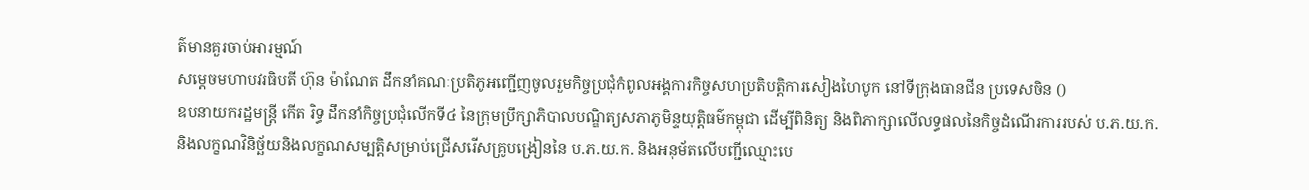ត៌មានគួរចាប់អារម្មណ៍
សម្តេចមហាបវរធិបតី ហ៊ុន ម៉ាណែត ដឹកនាំគណៈប្រតិភូអញ្ជើញចូលរួមកិច្ចប្រជុំកំពូលអង្គការកិច្ចសហប្រតិបត្តិការសៀងហៃបូក នៅទីក្រុងធានជីន ប្រទេសចិន ()
ឧបនាយករដ្ឋមន្ត្រី កើត រិទ្ធ ដឹកនាំកិច្ចប្រជុំលើកទី៤ នៃក្រុមប្រឹក្សាភិបាលបណ្ឌិត្យសភាភូមិន្ទយុត្តិធម៌កម្ពុជា ដើម្បីពិនិត្យ និងពិភាក្សាលើលទ្ធផលនៃកិច្ចដំណើរការរបស់ ប.ភ.យ.ក. និងលក្ខណវិនិច្ឆ័យនិងលក្ខណសម្បត្តិសម្រាប់ជ្រើសរើសគ្រូបង្រៀននៃ ប.ភ.យ.ក. និងអនុម័តលើបញ្ជីឈ្មោះបេ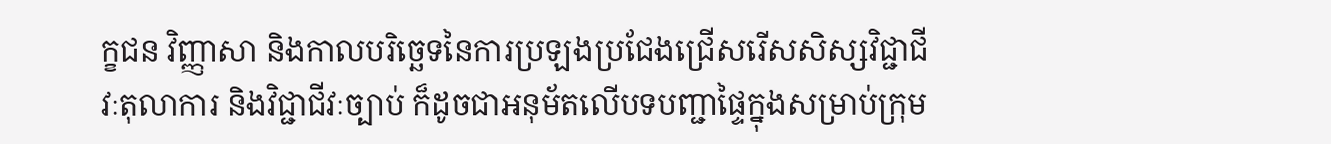ក្ខជន វិញ្ញាសា និងកាលបរិច្ឆេទនៃការប្រឡងប្រជែងជ្រើសរើសសិស្សវិជ្ជាជីវៈតុលាការ និងវិជ្ជាជីវៈច្បាប់ ក៏ដូចជាអនុម័តលើបទបញ្ជាផ្ទៃក្នុងសម្រាប់ក្រុម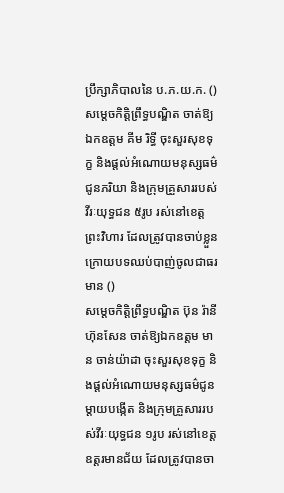ប្រឹក្សាភិបាលនៃ ប.ភ.យ.ក. ()
សម្តេចកិត្តិព្រឹទ្ធបណ្ឌិត ចាត់ឱ្យឯកឧត្តម គីម រិទ្ធី ចុះសួរសុខទុក្ខ និងផ្តល់អំណោយមនុស្សធម៌ជូនភរិយា និងក្រុមគ្រួសាររបស់វីរៈយុទ្ធជន ៥រូប រស់នៅខេត្តព្រះវិហារ ដែលត្រូវបានចាប់ខ្លួនក្រោយបទឈប់បាញ់ចូលជាធរមាន ()
សម្តេចកិត្តិព្រឹទ្ធបណ្ឌិត ប៊ុន រ៉ានី ហ៊ុនសែន ចាត់ឱ្យឯកឧត្តម មាន ចាន់យ៉ាដា ចុះសួរសុខទុក្ខ និងផ្តល់អំណោយមនុស្សធម៌ជូនម្តាយបង្កេីត និងក្រុមគ្រួសាររបស់វីរៈយុទ្ធជន ១រូប រស់នៅខេត្តឧត្តរមានជ័យ ដែលត្រូវបានចា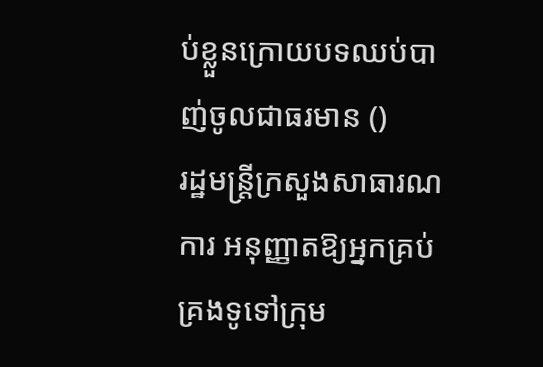ប់ខ្លួនក្រោយបទឈប់បាញ់ចូលជាធរមាន ()
រដ្ឋមន្ត្រីក្រសួងសាធារណការ អនុញ្ញាតឱ្យអ្នកគ្រប់គ្រងទូទៅក្រុម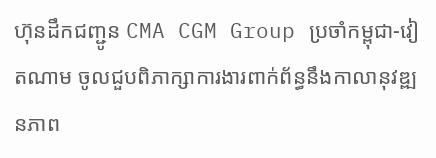ហ៊ុនដឹកជញ្ជូន CMA CGM Group ប្រចាំកម្ពុជា-វៀតណាម ចូលជួបពិភាក្សាការងារពាក់ព័ន្ធនឹងកាលានុវឌ្ឍនភាព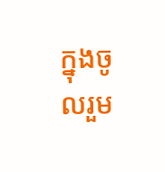ក្នុងចូលរួម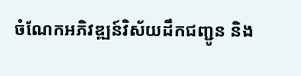ចំណែកអភិវឌ្ឍន៍វិស័យដឹកជញ្ជូន និង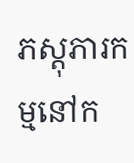ភស្តុភារកម្មនៅក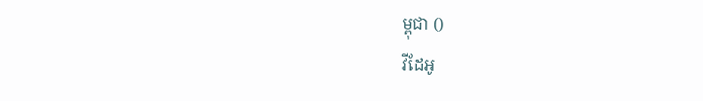ម្ពុជា ()
វីដែអូ